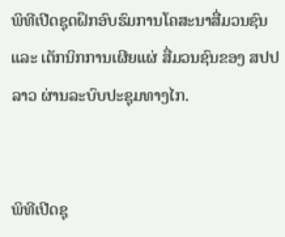ພິທີເປີດຊຸດຝຶກອົບຮົມການໂຄສະນາສື່ມວນຊົນ ແລະ ເຕັກນິກການເຜີຍແຜ່ ສື່ມວນຊົນຂອງ ສປປ ລາວ ຜ່ານລະບົບປະຊຸມທາງໄກ.


ພິທີເປີດຊຸ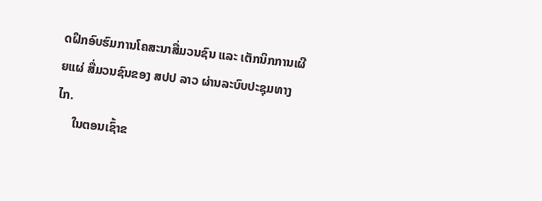ດຝຶກອົບຮົມການໂຄສະນາສື່ມວນຊົນ ແລະ ເຕັກນິກການເຜີຍແຜ່ ສື່ມວນຊົນຂອງ ສປປ ລາວ ຜ່ານລະບົບປະຊຸມທາງໄກ.
     ໃນຕອນເຊົ້າຂ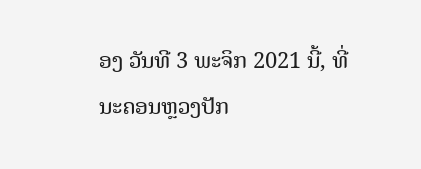ອງ ວັນທີ 3 ພະຈິກ 2021 ນີ້, ທີ່ນະຄອນຫຼວງປັກ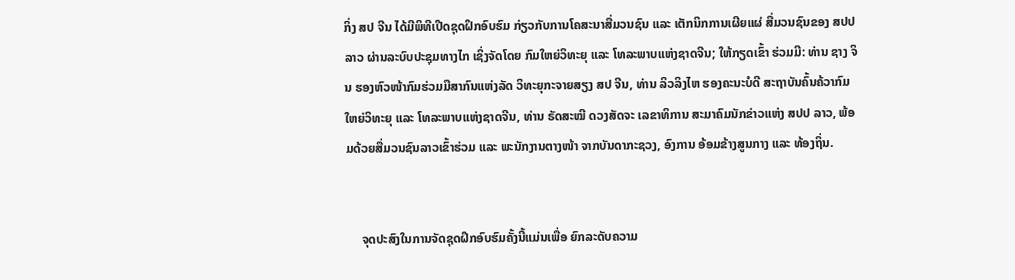ກິ່ງ ສປ ຈີນ ໄດ້ມີພິທີເປີດຊຸດຝຶກອົບຮົມ ກ່ຽວກັບການໂຄສະນາສື່ມວນຊົນ ແລະ ເຕັກນິກການເຜີຍແຜ່ ສື່ມວນຊົນຂອງ ສປປ ລາວ ຜ່ານລະບົບປະຊຸມທາງໄກ ເຊິ່ງຈັດໂດຍ ກົມໃຫຍ່ວິທະຍຸ ແລະ ໂທລະພາບແຫ່ງຊາດຈີນ; ໃຫ້ກຽດເຂົ້າ ຮ່ວມມີ: ທ່ານ ຊາງ ຈິນ ຮອງຫົວໜ້າກົມຮ່ວມມືສາກົນແຫ່ງລັດ ວິທະຍຸກະຈາຍສຽງ ສປ ຈີນ, ທ່ານ ລິວລິງໄຫ ຮອງຄະນະບໍດີ ສະຖາບັນຄົ້ນຄ້ວາກົມໃຫຍ່ວິທະຍຸ ແລະ ໂທລະພາບແຫ່ງຊາດຈີນ, ທ່ານ ຣັດສະໝີ ດວງສັດຈະ ເລຂາທິການ ສະມາຄົມນັກຂ່າວແຫ່ງ ສປປ ລາວ, ພ້ອມດ້ວຍສື່ມວນຊົນລາວເຂົ້າຮ່ວມ ແລະ ພະນັກງານຕາງໜ້າ ຈາກບັນດາກະຊວງ, ອົງການ ອ້ອມຂ້າງສູນກາງ ແລະ ທ້ອງຖິ່ນ.


     ຈຸດປະສົງໃນການຈັດຊຸດຝຶກອົບຮົມຄັ້ງນີ້ແມ່ນເພື່ອ ຍົກລະດັບຄວາມ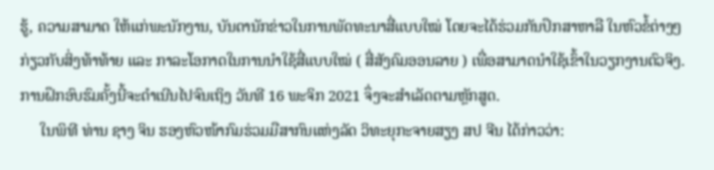ຮູ້, ຄວາມສາມາດ ໃຫ້ແກ່ພະນັກງານ, ບັນດານັກຂ່າວໃນການພັດທະນາສື່ແບບໃໝ່ ໂດຍຈະໄດ້ຮ່ວມກັນປຶກສາຫາລື ໃນຫົວຂໍ້ຕ່າງໆກ່ຽວກັບສິ່ງທ້າທ້າຍ ແລະ ກາລະໂອກາດໃນການນໍາໃຊ້ສື່ແບບໃໝ່ ( ສື່ສັງຄົມອອນລາຍ ) ເພື່ອສາມາດນຳໃຊ້ເຂົ້າໃນວຽກງານຕົວຈິງ. ການຝຶກອົບຮົມຄັ້ງນີ້ຈະດຳເນີນໄປຈົນເຖິງ ວັນທີ 16 ພະຈິກ 2021 ຈຶ່ງຈະສໍາເລັດຕາມຫຼັກສູດ.
     ໃນພິທີ ທ່ານ ຊາງ ຈິນ ຮອງຫົວໜ້າກົມຮ່ວມມືສາກົນແຫ່ງລັດ ວິທະຍຸກະຈາຍສຽງ ສປ ຈີນ ໄດ້ກ່າວວ່າ: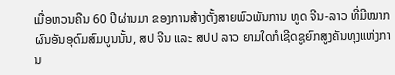ເມື່ອຫວນຄືນ 60 ປີຜ່ານມາ ຂອງການສ້າງຕັ້ງສາຍພົວພັນການ ທູດ ຈີນ-ລາວ ທີ່ມີໝາກຜົນອັນອຸດົມສົມບູນນັ້ນ, ສປ ຈີນ ແລະ ສປປ ລາວ ຍາມໃດກໍເຊີດຊູຍົກສູງຄັນທຸງແຫ່ງການ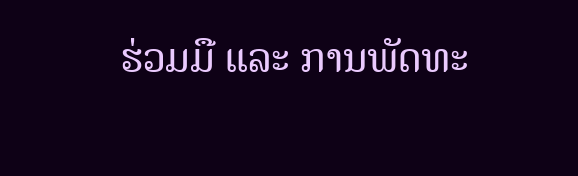ຮ່ວມມື ແລະ ການພັດທະ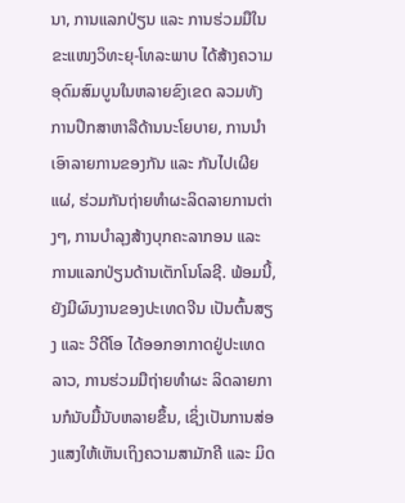ນາ, ການແລກປ່ຽນ ແລະ ການຮ່ວມມືໃນຂະແໜງວິທະຍຸ-ໂທລະພາບ ໄດ້ສ້າງຄວາມອຸດົມສົມບູນໃນຫລາຍຂົງເຂດ ລວມທັງການປຶກສາຫາລືດ້ານນະໂຍບາຍ, ການນຳເອົາລາຍການຂອງກັນ ແລະ ກັນໄປເຜີຍແຜ່, ຮ່ວມກັນຖ່າຍທຳຜະລິດລາຍການຕ່າງໆ, ການບໍາລຸງສ້າງບຸກຄະລາກອນ ແລະ ການແລກປ່ຽນດ້ານເຕັກໂນໂລຊີ. ພ້ອມນີ້, ຍັງມີຜົນງານຂອງປະເທດຈີນ ເປັນຕົ້ນສຽງ ແລະ ວີດີໂອ ໄດ້ອອກອາກາດຢູ່ປະເທດລາວ, ການຮ່ວມມືຖ່າຍທຳຜະ ລິດລາຍການກໍນັບມື້ນັບຫລາຍຂຶ້ນ, ເຊິ່ງເປັນການສ່ອງແສງໃຫ້ເຫັນເຖິງຄວາມສາມັກຄີ ແລະ ມິດ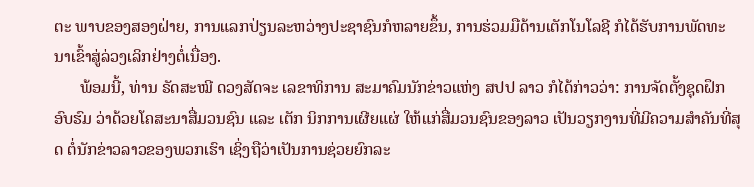ຕະ ພາບຂອງສອງຝ່າຍ, ການແລກປ່ຽນລະຫວ່າງປະຊາຊົນກໍຫລາຍຂຶ້ນ, ການຮ່ວມມືດ້ານເຕັກໂນໂລຊີ ກໍໄດ້ຮັບການພັດທະນາເຂົ້າສູ່ລ່ວງເລິກຢ່າງຕໍ່ເນື່ອງ.
      ພ້ອມນີ້, ທ່ານ ຣັດສະໝີ ດວງສັດຈະ ເລຂາທິການ ສະມາຄົມນັກຂ່າວແຫ່ງ ສປປ ລາວ ກໍໄດ້ກ່າວວ່າ: ການຈັດຕັ້ງຊຸດຝຶກອົບຮົມ ວ່າດ້ວຍໂຄສະນາສື່ມວນຊົນ ແລະ ເຕັກ ນິກການເຜີຍແຜ່ ໃຫ້ແກ່ສື່ມວນຊົນຂອງລາວ ເປັນວຽກງານທີ່ມີຄວາມສໍາຄັນທີ່ສຸດ ຕໍ່ນັກຂ່າວລາວຂອງພວກເຮົາ ເຊິ່ງຖືວ່າເປັນການຊ່ວຍຍົກລະ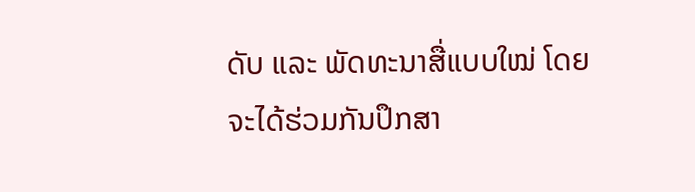ດັບ ແລະ ພັດທະນາສື່ແບບໃໝ່ ໂດຍຈະໄດ້ຮ່ວມກັນປຶກສາ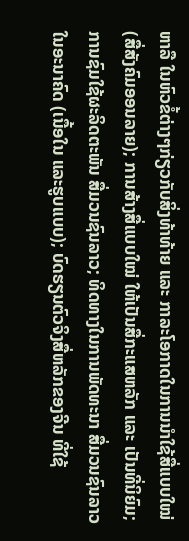ຫາລື ໃນຫົວຂໍ້ຕ່າງໆກ່ຽວກັບສິ່ງທ້າທ້າຍ ແລະ ກາລະໂອກາດໃນການນໍາໃຊ້ສື່ແບບໃໝ່ (ສື່ສັງຄົມອອນລາຍ); ການສ້າງສື່ແບບໃໝ່ ໃຫ້ເປັນສື່ກະແສຫລັກ ແລະ ເປັນທີ່ນິຍົມ; ການຊົມໃຊ້ຜະລິດຕະພັນ ສື່ມວນຊົນລາວ; ທິດທາງໃນການພັດທະນາ ສື່ມວນຊົນລາວໃນອະນາຄົດ (ເນື້ອໃນ ແລະຮູບແບບ); ບົດຮຽນຕົວຈິງສື່ຫລັກຂອງຈີນ ທີ່ໃຊ້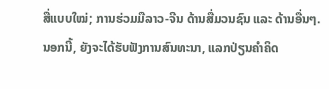ສື່ແບບໃໝ່; ການຮ່ວມມືລາວ-ຈີນ ດ້ານສື່ມວນຊົນ ແລະ ດ້ານອື່ນໆ. ນອກນີ້, ຍັງຈະໄດ້ຮັບຟັງການສົນທະນາ, ແລກປ່ຽນຄໍາຄິດ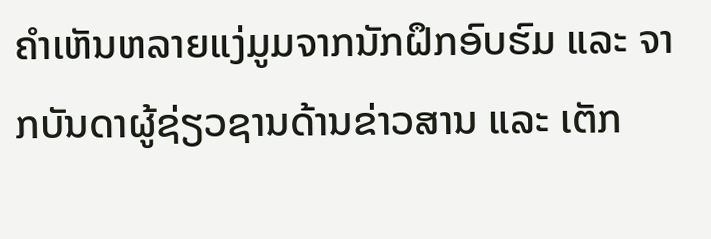ຄຳເຫັນຫລາຍແງ່ມູມຈາກນັກຝຶກອົບຮົມ ແລະ ຈາກບັນດາຜູ້ຊ່ຽວຊານດ້ານຂ່າວສານ ແລະ ເຕັກ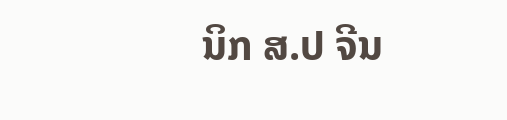ນິກ ສ.ປ ຈີນ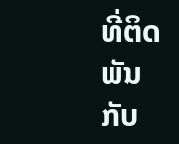ທີ່ຕິດພັນກັບ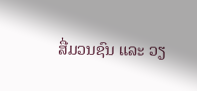ສື່ມວນຊົນ ແລະ ວຽ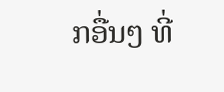ກອື່ນໆ ທີ່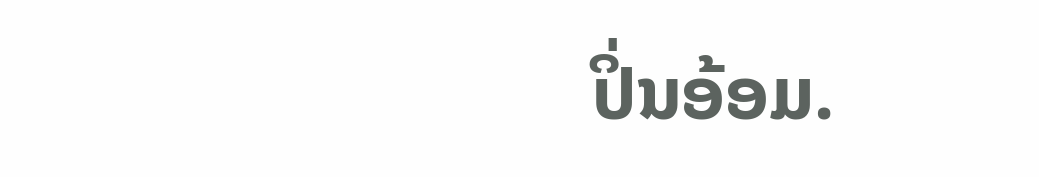ປິ່ນອ້ອມ.